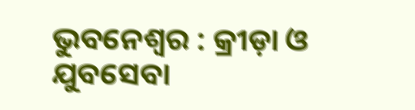ଭୁବନେଶ୍ୱର : କ୍ରୀଡ଼ା ଓ ଯୁବସେବା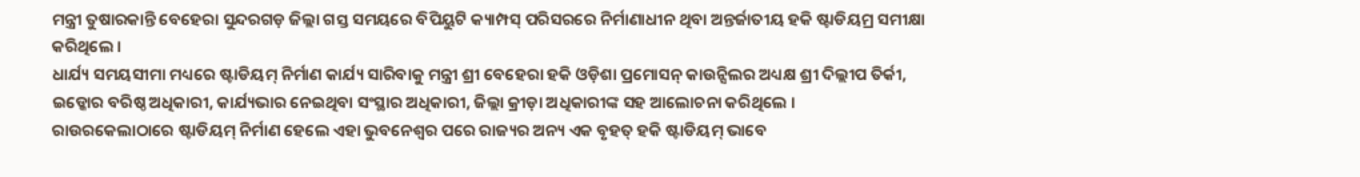ମନ୍ତ୍ରୀ ତୁଷାରକାନ୍ତି ବେହେରା ସୁନ୍ଦରଗଡ଼ ଜିଲ୍ଲା ଗସ୍ତ ସମୟରେ ବିପିୟୁଟି କ୍ୟାମ୍ପସ୍ ପରିସରରେ ନିର୍ମାଣାଧୀନ ଥିବା ଅନ୍ତର୍ଜାତୀୟ ହକି ଷ୍ଟାଡିୟମ୍ର ସମୀକ୍ଷା କରିଥିଲେ ।
ଧାର୍ଯ୍ୟ ସମୟସୀମା ମଧ୍ୟରେ ଷ୍ଟାଡିୟମ୍ ନିର୍ମାଣ କାର୍ଯ୍ୟ ସାରିବାକୁ ମନ୍ତ୍ରୀ ଶ୍ରୀ ବେହେରା ହକି ଓଡ଼ିଶା ପ୍ରମୋସନ୍ କାଉନ୍ସିଲର ଅଧ୍ୟକ୍ଷ ଶ୍ରୀ ଦିଲ୍ଲୀପ ତିର୍କୀ, ଇଡ୍କୋର ବରିଷ୍ଠ ଅଧିକାରୀ, କାର୍ଯ୍ୟଭାର ନେଇଥିବା ସଂସ୍ଥାର ଅଧିକାରୀ, ଜିଲ୍ଲା କ୍ରୀଡ଼ା ଅଧିକାରୀଙ୍କ ସହ ଆଲୋଚନା କରିଥିଲେ ।
ରାଉରକେଲାଠାରେ ଷ୍ଟାଡିୟମ୍ ନିର୍ମାଣ ହେଲେ ଏହା ଭୁବନେଶ୍ୱର ପରେ ରାଜ୍ୟର ଅନ୍ୟ ଏକ ବୃହତ୍ ହକି ଷ୍ଟାଡିୟମ୍ ଭାବେ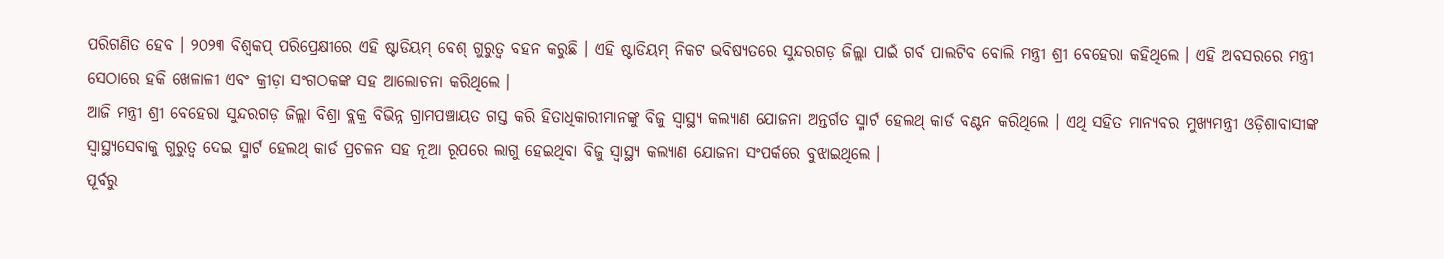ପରିଗଣିତ ହେବ । ୨୦୨୩ ବିଶ୍ୱକପ୍ ପରିପ୍ରେକ୍ଷୀରେ ଏହି ଷ୍ଟାଡିୟମ୍ ବେଶ୍ ଗୁରୁତ୍ୱ ବହନ କରୁଛି । ଏହି ଷ୍ଟାଡିୟମ୍ ନିକଟ ଭବିଷ୍ୟତରେ ସୁନ୍ଦରଗଡ଼ ଜିଲ୍ଲା ପାଇଁ ଗର୍ବ ପାଲଟିବ ବୋଲି ମନ୍ତ୍ରୀ ଶ୍ରୀ ବେହେରା କହିଥିଲେ । ଏହି ଅବସରରେ ମନ୍ତ୍ରୀ ସେଠାରେ ହକି ଖେଳାଳୀ ଏବଂ କ୍ରୀଡ଼ା ସଂଗଠକଙ୍କ ସହ ଆଲୋଚନା କରିଥିଲେ ।
ଆଜି ମନ୍ତ୍ରୀ ଶ୍ରୀ ବେହେରା ସୁନ୍ଦରଗଡ଼ ଜିଲ୍ଲା ବିଶ୍ରା ବ୍ଲକ୍ର ବିଭିନ୍ନ ଗ୍ରାମପଞ୍ଚାୟତ ଗସ୍ତ କରି ହିତାଧିକାରୀମାନଙ୍କୁ ବିଜୁ ସ୍ୱାସ୍ଥ୍ୟ କଲ୍ୟାଣ ଯୋଜନା ଅନ୍ତର୍ଗତ ସ୍ମାର୍ଟ ହେଲଥ୍ କାର୍ଡ ବଣ୍ଟନ କରିଥିଲେ । ଏଥି ସହିତ ମାନ୍ୟବର ମୁଖ୍ୟମନ୍ତ୍ରୀ ଓଡ଼ିଶାବାସୀଙ୍କ ସ୍ୱାସ୍ଥ୍ୟସେବାକୁ ଗୁରୁତ୍ୱ ଦେଇ ସ୍ମାର୍ଟ ହେଲଥ୍ କାର୍ଡ ପ୍ରଚଳନ ସହ ନୂଆ ରୂପରେ ଲାଗୁ ହେଇଥିବା ବିଜୁ ସ୍ୱାସ୍ଥ୍ୟ କଲ୍ୟାଣ ଯୋଜନା ସଂପର୍କରେ ବୁଝାଇଥିଲେ ।
ପୂର୍ବରୁ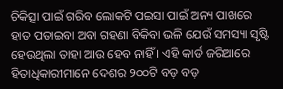ଚିକିତ୍ସା ପାଇଁ ଗରିବ ଲୋକଟି ପଇସା ପାଇଁ ଅନ୍ୟ ପାଖରେ ହାତ ପତାଇବା ଅବା ଗହଣା ବିକିବା ଭଳି ଯେଉଁ ସମସ୍ୟା ସୃଷ୍ଟି ହେଉଥିଲା ତାହା ଆଉ ହେବ ନାହିଁ । ଏହି କାର୍ଡ ଜରିଆରେ ହିତାଧିକାରୀମାନେ ଦେଶର ୨୦୦ଟି ବଡ଼ ବଡ଼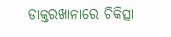ଡାକ୍ତରଖାନାରେ ଚିକିତ୍ସା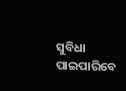ସୁବିଧା ପାଇପାରିବେ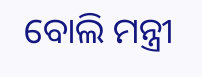ବୋଲି ମନ୍ତ୍ରୀ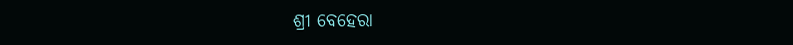ଶ୍ରୀ ବେହେରା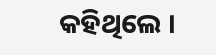କହିଥିଲେ ।